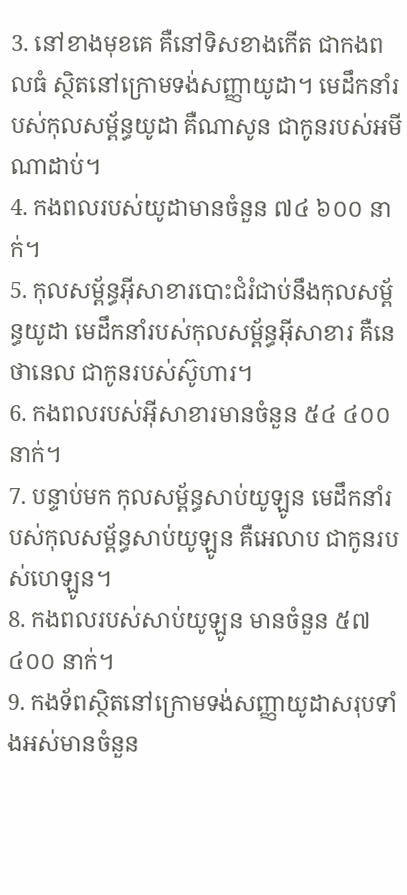3. នៅខាងមុខគេ គឺនៅទិសខាងកើត ជាកងពលធំ ស្ថិតនៅក្រោមទង់សញ្ញាយូដា។ មេដឹកនាំរបស់កុលសម្ព័ន្ធយូដា គឺណាសូន ជាកូនរបស់អមីណាដាប់។
4. កងពលរបស់យូដាមានចំនួន ៧៤ ៦០០ នាក់។
5. កុលសម្ព័ន្ធអ៊ីសាខារបោះជំរំជាប់នឹងកុលសម្ព័ន្ធយូដា មេដឹកនាំរបស់កុលសម្ព័ន្ធអ៊ីសាខារ គឺនេថានេល ជាកូនរបស់ស៊ូហារ។
6. កងពលរបស់អ៊ីសាខារមានចំនួន ៥៤ ៤០០ នាក់។
7. បន្ទាប់មក កុលសម្ព័ន្ធសាប់យូឡូន មេដឹកនាំរបស់កុលសម្ព័ន្ធសាប់យូឡូន គឺអេលាប ជាកូនរបស់ហេឡូន។
8. កងពលរបស់សាប់យូឡូន មានចំនួន ៥៧ ៤០០ នាក់។
9. កងទ័ពស្ថិតនៅក្រោមទង់សញ្ញាយូដាសរុបទាំងអស់មានចំនួន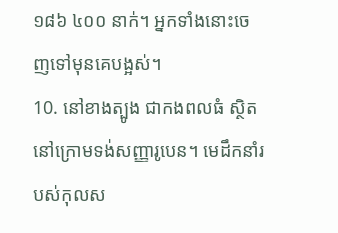១៨៦ ៤០០ នាក់។ អ្នកទាំងនោះចេញទៅមុនគេបង្អស់។
10. នៅខាងត្បូង ជាកងពលធំ ស្ថិតនៅក្រោមទង់សញ្ញារូបេន។ មេដឹកនាំរបស់កុលស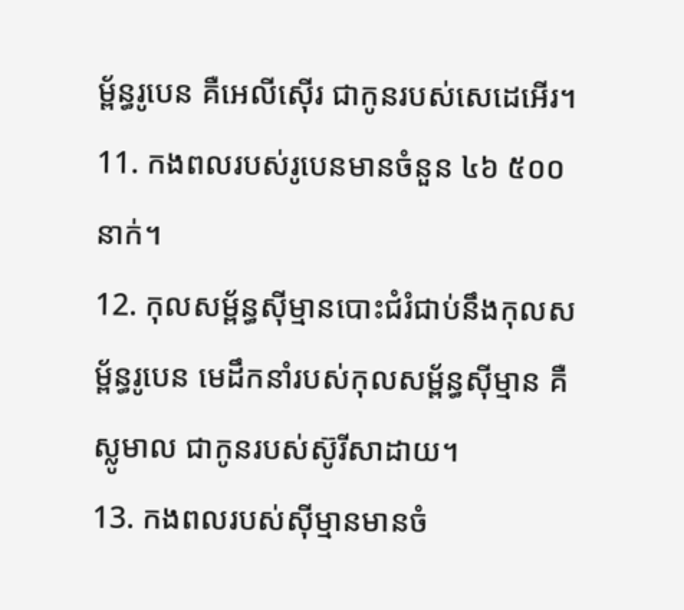ម្ព័ន្ធរូបេន គឺអេលីស៊ើរ ជាកូនរបស់សេដេអើរ។
11. កងពលរបស់រូបេនមានចំនួន ៤៦ ៥០០ នាក់។
12. កុលសម្ព័ន្ធស៊ីម្មានបោះជំរំជាប់នឹងកុលសម្ព័ន្ធរូបេន មេដឹកនាំរបស់កុលសម្ព័ន្ធស៊ីម្មាន គឺស្លូមាល ជាកូនរបស់ស៊ូរីសាដាយ។
13. កងពលរបស់ស៊ីម្មានមានចំ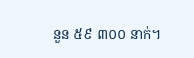នួន ៥៩ ៣០០ នាក់។